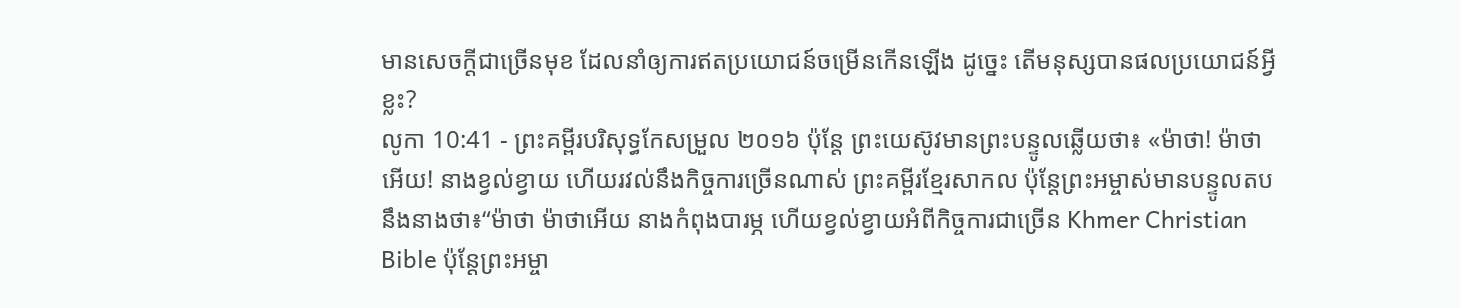មានសេចក្ដីជាច្រើនមុខ ដែលនាំឲ្យការឥតប្រយោជន៍ចម្រើនកើនឡើង ដូច្នេះ តើមនុស្សបានផលប្រយោជន៍អ្វីខ្លះ?
លូកា 10:41 - ព្រះគម្ពីរបរិសុទ្ធកែសម្រួល ២០១៦ ប៉ុន្តែ ព្រះយេស៊ូវមានព្រះបន្ទូលឆ្លើយថា៖ «ម៉ាថា! ម៉ាថាអើយ! នាងខ្វល់ខ្វាយ ហើយរវល់នឹងកិច្ចការច្រើនណាស់ ព្រះគម្ពីរខ្មែរសាកល ប៉ុន្តែព្រះអម្ចាស់មានបន្ទូលតបនឹងនាងថា៖“ម៉ាថា ម៉ាថាអើយ នាងកំពុងបារម្ភ ហើយខ្វល់ខ្វាយអំពីកិច្ចការជាច្រើន Khmer Christian Bible ប៉ុន្ដែព្រះអម្ចា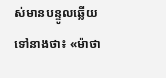ស់មានបន្ទូលឆ្លើយទៅនាងថា៖ «ម៉ាថា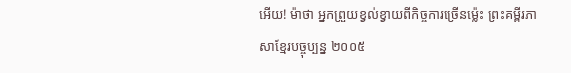អើយ! ម៉ាថា អ្នកព្រួយខ្វល់ខ្វាយពីកិច្ចការច្រើនម្ល៉េះ ព្រះគម្ពីរភាសាខ្មែរបច្ចុប្បន្ន ២០០៥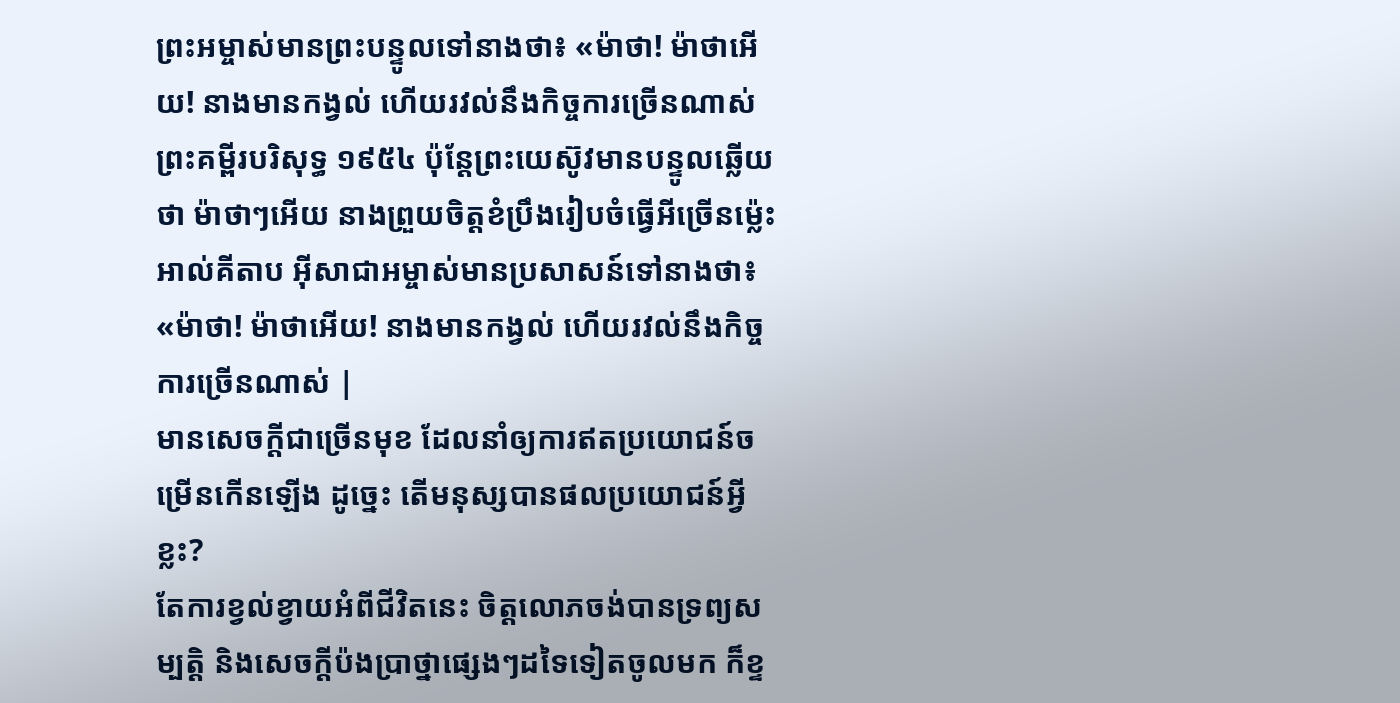ព្រះអម្ចាស់មានព្រះបន្ទូលទៅនាងថា៖ «ម៉ាថា! ម៉ាថាអើយ! នាងមានកង្វល់ ហើយរវល់នឹងកិច្ចការច្រើនណាស់ ព្រះគម្ពីរបរិសុទ្ធ ១៩៥៤ ប៉ុន្តែព្រះយេស៊ូវមានបន្ទូលឆ្លើយថា ម៉ាថាៗអើយ នាងព្រួយចិត្តខំប្រឹងរៀបចំធ្វើអីច្រើនម៉្លេះ អាល់គីតាប អ៊ីសាជាអម្ចាស់មានប្រសាសន៍ទៅនាងថា៖ «ម៉ាថា! ម៉ាថាអើយ! នាងមានកង្វល់ ហើយរវល់នឹងកិច្ចការច្រើនណាស់ |
មានសេចក្ដីជាច្រើនមុខ ដែលនាំឲ្យការឥតប្រយោជន៍ចម្រើនកើនឡើង ដូច្នេះ តើមនុស្សបានផលប្រយោជន៍អ្វីខ្លះ?
តែការខ្វល់ខ្វាយអំពីជីវិតនេះ ចិត្តលោភចង់បានទ្រព្យសម្បត្តិ និងសេចក្តីប៉ងប្រាថ្នាផ្សេងៗដទៃទៀតចូលមក ក៏ខ្ទ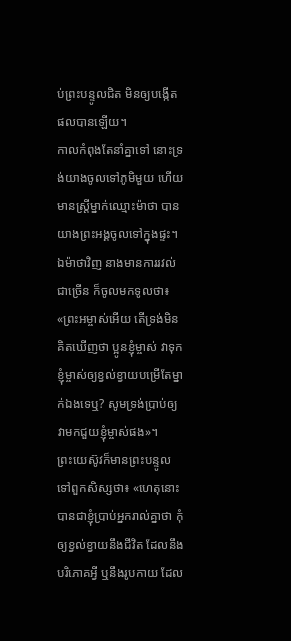ប់ព្រះបន្ទូលជិត មិនឲ្យបង្កើតផលបានឡើយ។
កាលកំពុងតែនាំគ្នាទៅ នោះទ្រង់យាងចូលទៅភូមិមួយ ហើយមានស្ត្រីម្នាក់ឈ្មោះម៉ាថា បានយាងព្រះអង្គចូលទៅក្នុងផ្ទះ។
ឯម៉ាថាវិញ នាងមានការរវល់ជាច្រើន ក៏ចូលមកទូលថា៖ «ព្រះអម្ចាស់អើយ តើទ្រង់មិនគិតឃើញថា ប្អូនខ្ញុំម្ចាស់ វាទុកខ្ញុំម្ចាស់ឲ្យខ្វល់ខ្វាយបម្រើតែម្នាក់ឯងទេឬ? សូមទ្រង់ប្រាប់ឲ្យវាមកជួយខ្ញុំម្ចាស់ផង»។
ព្រះយេស៊ូវក៏មានព្រះបន្ទូលទៅពួកសិស្សថា៖ «ហេតុនោះបានជាខ្ញុំប្រាប់អ្នករាល់គ្នាថា កុំឲ្យខ្វល់ខ្វាយនឹងជីវិត ដែលនឹងបរិភោគអ្វី ឬនឹងរូបកាយ ដែល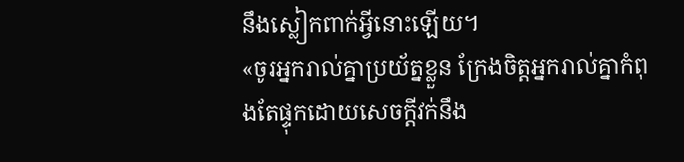នឹងស្លៀកពាក់អ្វីនោះឡើយ។
«ចូរអ្នករាល់គ្នាប្រយ័ត្នខ្លួន ក្រែងចិត្តអ្នករាល់គ្នាកំពុងតែផ្ទុកដោយសេចក្តីវក់នឹង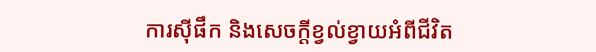ការស៊ីផឹក និងសេចក្តីខ្វល់ខ្វាយអំពីជីវិត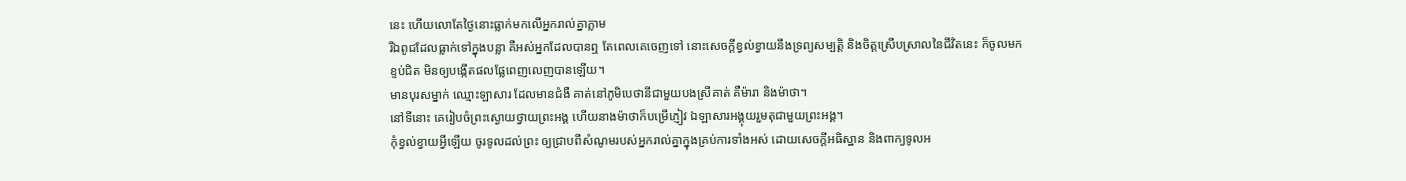នេះ ហើយលោតែថ្ងៃនោះធ្លាក់មកលើអ្នករាល់គ្នាភ្លាម
រីឯពូជដែលធ្លាក់ទៅក្នុងបន្លា គឺអស់អ្នកដែលបានឮ តែពេលគេចេញទៅ នោះសេចក្តីខ្វល់ខ្វាយនឹងទ្រព្យសម្បត្តិ និងចិត្តស្រើបស្រាលនៃជីវិតនេះ ក៏ចូលមកខ្ទប់ជិត មិនឲ្យបង្កើតផលផ្លែពេញលេញបានឡើយ។
មានបុរសម្នាក់ ឈ្មោះឡាសារ ដែលមានជំងឺ គាត់នៅភូមិបេថានីជាមួយបងស្រីគាត់ គឺម៉ារា និងម៉ាថា។
នៅទីនោះ គេរៀបចំព្រះស្ងោយថ្វាយព្រះអង្គ ហើយនាងម៉ាថាក៏បម្រើភ្ញៀវ ឯឡាសារអង្គុយរួមតុជាមួយព្រះអង្គ។
កុំខ្វល់ខ្វាយអ្វីឡើយ ចូរទូលដល់ព្រះ ឲ្យជ្រាបពីសំណូមរបស់អ្នករាល់គ្នាក្នុងគ្រប់ការទាំងអស់ ដោយសេចក្ដីអធិស្ឋាន និងពាក្យទូលអ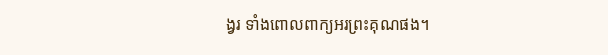ង្វរ ទាំងពោលពាក្យអរព្រះគុណផង។